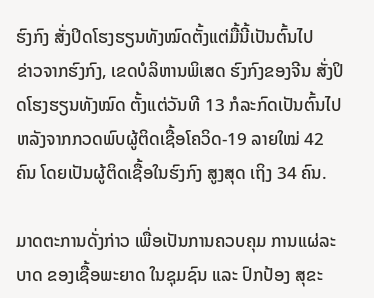ຮົງກົງ ສັ່ງປິດໂຮງຮຽນທັງໝົດຕັ້ງແຕ່ມື້ນີ້ເປັນຕົ້ນໄປ
ຂ່າວຈາກຮົງກົງ, ເຂດບໍລິຫານພິເສດ ຮົງກົງຂອງຈີນ ສັ່ງປິດໂຮງຮຽນທັງໝົດ ຕັ້ງແຕ່ວັນທີ 13 ກໍລະກົດເປັນຕົ້ນໄປ ຫລັງຈາກກວດພົບຜູ້ຕິດເຊື້ອໂຄວິດ-19 ລາຍໃໝ່ 42 ຄົນ ໂດຍເປັນຜູ້ຕິດເຊື້ອໃນຮົງກົງ ສູງສຸດ ເຖິງ 34 ຄົນ.

ມາດຕະການດັ່ງກ່າວ ເພື່ອເປັນການຄວບຄຸມ ການແຜ່ລະບາດ ຂອງເຊື້ອພະຍາດ ໃນຊຸມຊົນ ແລະ ປົກປ້ອງ ສຸຂະ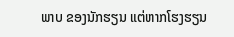ພາບ ຂອງນັກຮຽນ ແຕ່ຫາກໂຮງຮຽນ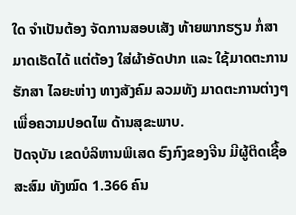ໃດ ຈຳເປັນຕ້ອງ ຈັດການສອບເສັງ ທ້າຍພາກຮຽນ ກໍ່ສາມາດເຮັດໄດ້ ແຕ່ຕ້ອງ ໃສ່ຜ້າອັດປາກ ແລະ ໃຊ້ມາດຕະການ ຮັກສາ ໄລຍະຫ່າງ ທາງສັງຄົມ ລວມທັງ ມາດຕະການຕ່າງໆ ເພື່ອຄວາມປອດໄພ ດ້ານສຸຂະພາບ.
ປັດຈຸບັນ ເຂດບໍລິຫານພິເສດ ຮົງກົງຂອງຈີນ ມີຜູ້ຕິດເຊື້ອ ສະສົມ ທັງໝົດ 1.366 ຄົນ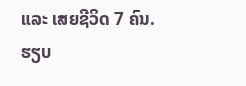ແລະ ເສຍຊີວິດ 7 ຄົນ.
ຮຽບ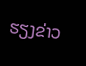ຮຽງຂ່າວ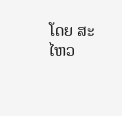ໂດຍ ສະໄຫວ